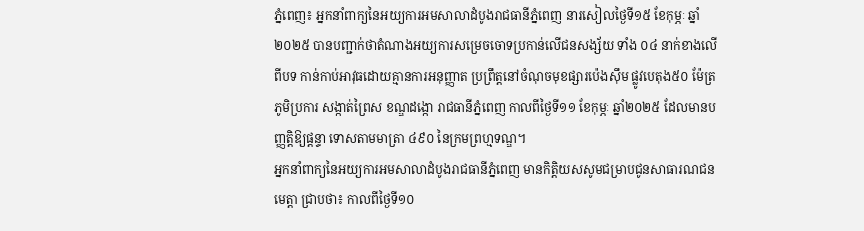ភ្នំពេញ៖ អ្នកនាំពាក្យនៃអយ្យការអមសាលាដំបូងរាជធានីភ្នំពេញ នារសៀលថ្ងៃទី១៥ ខែកុម្ភៈ ឆ្នាំ២០២៥ បានបញ្ជាក់ថាតំណាងអយ្យការសម្រេចចោទប្រកាន់លើជនសង្ស័យ ទាំង ០៤ នាក់ខាងលើ ពីបទ កាន់កាប់អាវុធដោយគ្មានការអនុញ្ញាត ប្រព្រឹត្តនៅចំណុចមុខផ្សារប៉េងស៊ឹម ផ្លូវបេតុង៥០ ម៉ែត្រ ភូមិប្រការ សង្កាត់ព្រៃស ខណ្ឌដង្កោ រាជធានីភ្នំពេញ កាលពីថ្ងៃទី១១ ខែកុម្ភៈ ឆ្នាំ២០២៥ ដែលមានបញ្ញត្តិឱ្យផ្តន្ទា ទោសតាមមាត្រា ៤៩០ នៃក្រមព្រហ្មទណ្ឌ។
អ្នកនាំពាក្យនៃអយ្យការអមសាលាដំបូងរាជធានីភ្នំពេញ មានកិត្តិយសសូមជម្រាបជូនសាធារណជនមេត្តា ជ្រាបថា៖ កាលពីថ្ងៃទី១០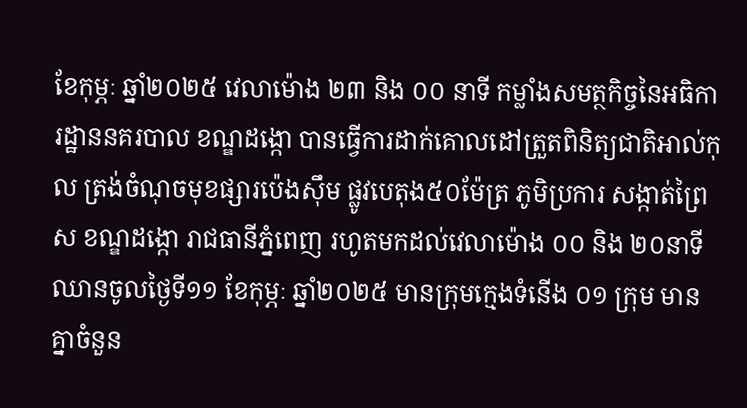ខែកុម្ភៈ ឆ្នាំ២០២៥ វេលាម៉ោង ២៣ និង ០០ នាទី កម្លាំងសមត្ថកិច្ចនៃអធិការដ្ឋាននគរបាល ខណ្ឌដង្កោ បានធ្វើការដាក់គោលដៅត្រួតពិនិត្យជាតិអាល់កុល ត្រង់ចំណុចមុខផ្សារប៉េងស៊ឹម ផ្លូវបេតុង៥០ម៉ែត្រ ភូមិប្រការ សង្កាត់ព្រៃស ខណ្ឌដង្កោ រាជធានីភ្នំពេញ រហូតមកដល់វេលាម៉ោង ០០ និង ២០នាទី ឈានចូលថ្ងៃទី១១ ខែកុម្ភៈ ឆ្នាំ២០២៥ មានក្រុមក្មេងទំនើង ០១ ក្រុម មានគ្នាចំនួន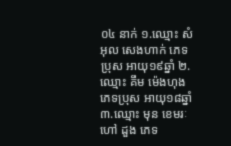០៤ នាក់ ១.ឈ្មោះ សំអុល សេងហាក់ ភេទប្រុស អាយុ១៩ឆ្នាំ ២.ឈ្មោះ គឹម ម៉េងហុង ភេទប្រុស អាយុ១៨ឆ្នាំ ៣.ឈ្មោះ មុន ខេមរៈ ហៅ ដួង ភេទ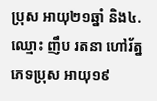ប្រុស អាយុ២១ឆ្នាំ និង៤.ឈ្មោះ ញឹប រតនា ហៅរ័ត្ន ភេទប្រុស អាយុ១៩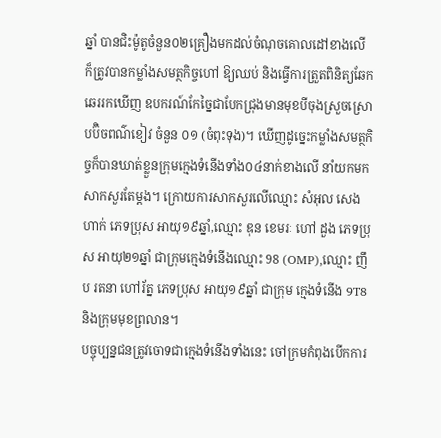ឆ្នាំ បានជិះម៉ូតូចំនួន០២គ្រឿងមកដល់ចំណុចគោលដៅខាងលើ ក៏ត្រូវបានកម្លាំងសមត្ថកិច្ចហៅ ឱ្យឈប់ និងធ្វើការត្រួតពិនិត្យឆែកឆេររកឃើញ ឧបករណ៍កែច្នៃជាបែកជ្រុងមានមុខបីចុងស្រួចស្រោបប៊ិចពណ៌ខៀវ ចំនួន ០១ (ចំពុះទុង)។ ឃើញដូច្នេះកម្លាំងសមត្ថកិច្ចក៏បានឃាត់ខ្លួនក្រុមក្មេងទំនើងទាំង០៤នាក់ខាងលើ នាំយកមក សាកសួរតែម្តង។ ក្រោយការសាកសួរលើឈ្មោះ សំអុល សេងហាក់ ភេទប្រុស អាយុ១៩ឆ្នាំ,ឈ្មោះ ឌុន ខេមរៈ ហៅ ដួង ភេទប្រុស អាយុ២១ឆ្នាំ ជាក្រុមក្មេងទំនើងឈ្មោះ 98 (OMP),ឈ្មោះ ញឹប រតនា ហៅរ័ត្ន ភេទប្រុស អាយុ១៩ឆ្នាំ ជាក្រុម ក្មេងទំនើង 9T8 និងក្រុមមុខព្រលាន។
បច្ចុប្បន្នជនត្រូវចោទជាក្មេងទំនើងទាំងនេះ ចៅក្រមកំពុងបើកការ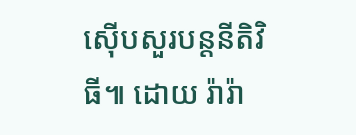ស៊ើបសួរបន្តនីតិវិធី៕ ដោយ រ៉ារ៉ា